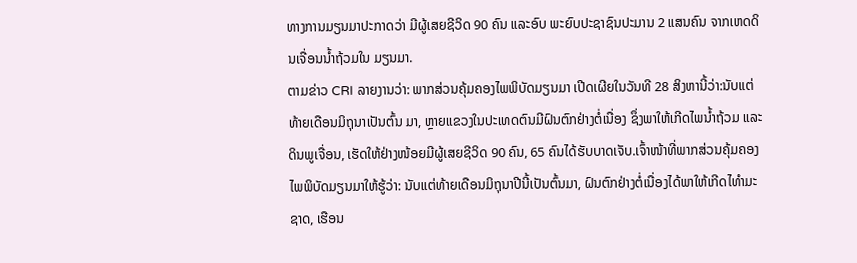ທາງການມຽນມາປະກາດວ່າ ມີຜູ້ເສຍຊີວິດ 90 ຄົນ ແລະອົບ ພະຍົບປະຊາຊົນປະມານ 2 ແສນຄົນ ຈາກເຫດດິນເຈື່ອນນໍ້າຖ້ວມໃນ ມຽນມາ.
ຕາມຂ່າວ CRI ລາຍງານວ່າ: ພາກສ່ວນຄຸ້ມຄອງໄພພິບັດມຽນມາ ເປີດເຜີຍໃນວັນທີ 28 ສິງຫານີ້ວ່າ:ນັບແຕ່ທ້າຍເດືອນມິຖຸນາເປັນຕົ້ນ ມາ, ຫຼາຍແຂວງໃນປະເທດຕົນມີຝົນຕົກຢ່າງຕໍ່ເນື່ອງ ຊຶ່ງພາໃຫ້ເກີດໄພນໍ້າຖ້ວມ ແລະດິນພູເຈື່ອນ, ເຮັດໃຫ້ຢ່າງໜ້ອຍມີຜູ້ເສຍຊີວິດ 90 ຄົນ, 65 ຄົນໄດ້ຮັບບາດເຈັບ.ເຈົ້າໜ້າທີ່ພາກສ່ວນຄຸ້ມຄອງໄພພິບັດມຽນມາໃຫ້ຮູ້ວ່າ: ນັບແຕ່ທ້າຍເດືອນມິຖຸນາປີນີ້ເປັນຕົ້ນມາ, ຝົນຕົກຢ່າງຕໍ່ເນື່ອງໄດ້ພາໃຫ້ເກີດໄທຳມະຊາດ, ເຮືອນ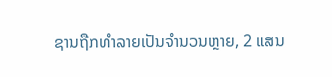ຊານຖືກທຳລາຍເປັນຈຳນວນຫຼາຍ, 2 ແສນ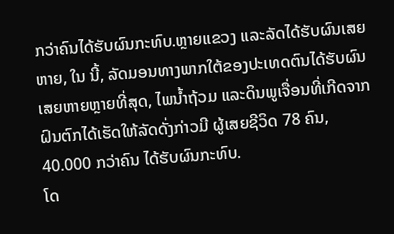ກວ່າຄົນໄດ້ຮັບຜົນກະທົບ.ຫຼາຍແຂວງ ແລະລັດໄດ້ຮັບຜົນເສຍຫາຍ, ໃນ ນີ້, ລັດມອນທາງພາກໃຕ້ຂອງປະເທດຕົນໄດ້ຮັບຜົນເສຍຫາຍຫຼາຍທີ່ສຸດ, ໄພນໍ້າຖ້ວມ ແລະດິນພູເຈື່ອນທີ່ເກີດຈາກຝົນຕົກໄດ້ເຮັດໃຫ້ລັດດັ່ງກ່າວມີ ຜູ້ເສຍຊີວິດ 78 ຄົນ, 40.000 ກວ່າຄົນ ໄດ້ຮັບຜົນກະທົບ.
ໂດ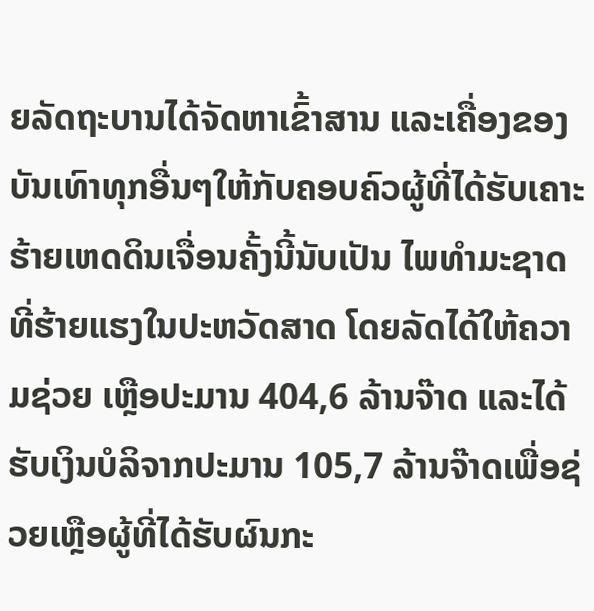ຍລັດຖະບານໄດ້ຈັດຫາເຂົ້າສານ ແລະເຄື່ອງຂອງບັນເທົາທຸກອື່ນໆໃຫ້ກັບຄອບຄົວຜູ້ທີ່ໄດ້ຮັບເຄາະຮ້າຍເຫດດິນເຈື່ອນຄັ້ງນີ້ນັບເປັນ ໄພທຳມະຊາດທີ່ຮ້າຍແຮງໃນປະຫວັດສາດ ໂດຍລັດໄດ້ໃຫ້ຄວາມຊ່ວຍ ເຫຼືອປະມານ 404,6 ລ້ານຈ໊າດ ແລະໄດ້ຮັບເງິນບໍລິຈາກປະມານ 105,7 ລ້ານຈ໊າດເພື່ອຊ່ວຍເຫຼືອຜູ້ທີ່ໄດ້ຮັບຜົນກະ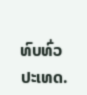ທົບທົ່ວປະເທດ.